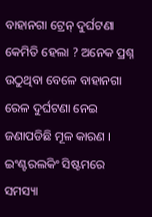ବାହାନଗା ଟ୍ରେନ୍ ଦୁର୍ଘଟଣା କେମିତି ହେଲା ? ଅନେକ ପ୍ରଶ୍ନ ଉଠୁଥିବା ବେଳେ ବାହାନଗା ରେଳ ଦୁର୍ଘଟଣା ନେଇ ଜଣାପଡିଛି ମୂଳ କାରଣ । ଇଂଣ୍ଟରଲକିଂ ସିଷ୍ଟମରେ ସମସ୍ୟା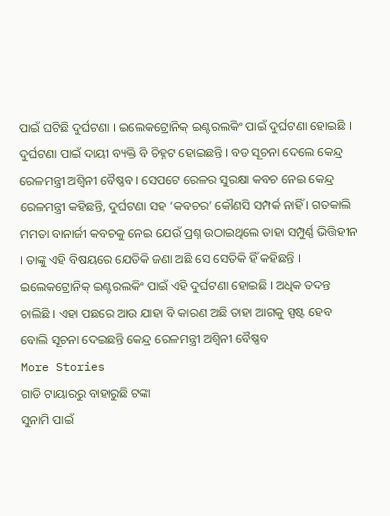ପାଇଁ ଘଟିଛି ଦୁର୍ଘଟଣା । ଇଲେକଟ୍ରୋନିକ୍ ଇଣ୍ଟରଲକିଂ ପାଇଁ ଦୁର୍ଘଟଣା ହୋଇଛି । ଦୁର୍ଘଟଣା ପାଇଁ ଦାୟୀ ବ୍ୟକ୍ତି ବି ଚିହ୍ନଟ ହୋଇଛନ୍ତି । ବଡ ସୂଚନା ଦେଲେ କେନ୍ଦ୍ର ରେଳମନ୍ତ୍ରୀ ଅଶ୍ୱିନୀ ବୈଷ୍ଣବ । ସେପଟେ ରେଳର ସୁରକ୍ଷା କବଚ ନେଇ କେନ୍ଦ୍ର ରେଳମନ୍ତ୍ରୀ କହିଛନ୍ତି, ଦୁର୍ଘଟଣା ସହ ‘କବଚର’ କୌଣସି ସମ୍ପର୍କ ନାହିଁ । ଗତକାଲି ମମତା ବାନାର୍ଜୀ କବଚକୁ ନେଇ ଯେଉଁ ପ୍ରଶ୍ନ ଉଠାଇଥିଲେ ତାହା ସମ୍ପୁର୍ଣ୍ଣ ଭିତ୍ତିହୀନ । ତାଙ୍କୁ ଏହି ବିଷୟରେ ଯେତିକି ଜଣା ଅଛି ସେ ସେତିକି ହିଁ କହିଛନ୍ତି । ଇଲେକଟ୍ରୋନିକ୍ ଇଣ୍ଟରଲକିଂ ପାଇଁ ଏହି ଦୁର୍ଘଟଣା ହୋଇଛି । ଅଧିକ ତଦନ୍ତ ଚାଲିଛି । ଏହା ପଛରେ ଆଉ ଯାହା ବି କାରଣ ଅଛି ତାହା ଆଗକୁ ସ୍ପଷ୍ଟ ହେବ ବୋଲି ସୂଚନା ଦେଇଛନ୍ତି କେନ୍ଦ୍ର ରେଳମନ୍ତ୍ରୀ ଅଶ୍ୱିନୀ ବୈଷ୍ଣବ
More Stories
ଗାଡି ଟାୟାରରୁ ବାହାରୁଛି ଟଙ୍କା
ସୁନାମି ପାଇଁ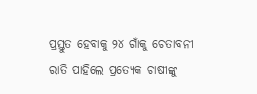ପ୍ରସ୍ତୁତ ହେବାକୁ ୨୪ ଗାଁକୁ ଚେତାବନୀ
ରାତି ପାହିଲେ ପ୍ରତ୍ୟେକ ଚାଷୀଙ୍କୁ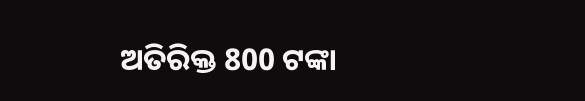ଅତିରିକ୍ତ 800 ଟଙ୍କା